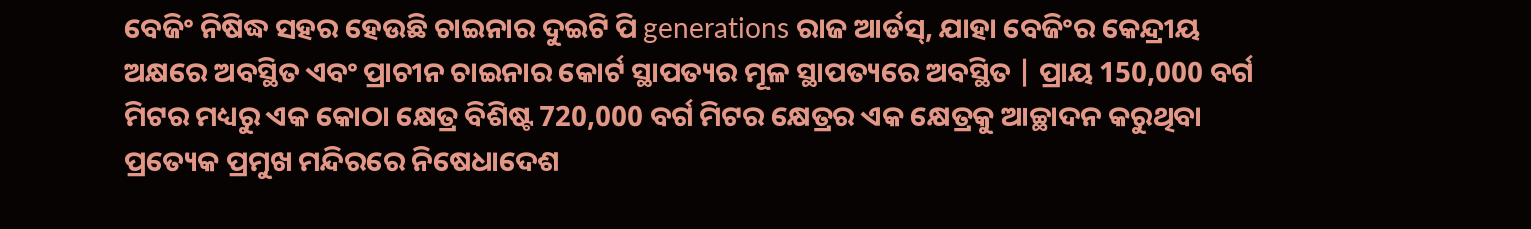ବେଜିଂ ନିଷିଦ୍ଧ ସହର ହେଉଛି ଚାଇନାର ଦୁଇଟି ପି generations ରାଜ ଆର୍ଡସ୍, ଯାହା ବେଜିଂର କେନ୍ଦ୍ରୀୟ ଅକ୍ଷରେ ଅବସ୍ଥିତ ଏବଂ ପ୍ରାଚୀନ ଚାଇନାର କୋର୍ଟ ସ୍ଥାପତ୍ୟର ମୂଳ ସ୍ଥାପତ୍ୟରେ ଅବସ୍ଥିତ | ପ୍ରାୟ 150,000 ବର୍ଗ ମିଟର ମଧ୍ୟରୁ ଏକ କୋଠା କ୍ଷେତ୍ର ବିଶିଷ୍ଟ 720,000 ବର୍ଗ ମିଟର କ୍ଷେତ୍ରର ଏକ କ୍ଷେତ୍ରକୁ ଆଚ୍ଛାଦନ କରୁଥିବା ପ୍ରତ୍ୟେକ ପ୍ରମୁଖ ମନ୍ଦିରରେ ନିଷେଧାଦେଶ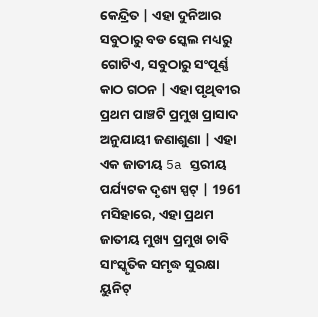କେନ୍ଦ୍ରିତ | ଏହା ଦୁନିଆର ସବୁଠାରୁ ବଡ ସ୍କେଲ ମଧ୍ୟରୁ ଗୋଟିଏ, ସବୁଠାରୁ ସଂପୂର୍ଣ୍ଣ କାଠ ଗଠନ | ଏହା ପୃଥିବୀର ପ୍ରଥମ ପାଞ୍ଚଟି ପ୍ରମୁଖ ପ୍ରାସାଦ ଅନୁଯାୟୀ ଜଣାଶୁଣା | ଏହା ଏକ ଜାତୀୟ 5a ସ୍ତରୀୟ ପର୍ଯ୍ୟଟକ ଦୃଶ୍ୟ ସ୍ପଟ୍ | 1961 ମସିହାରେ, ଏହା ପ୍ରଥମ ଜାତୀୟ ମୁଖ୍ୟ ପ୍ରମୁଖ ଚାବି ସାଂସ୍କୃତିକ ସମୃଦ୍ଧ ସୁରକ୍ଷା ୟୁନିଟ୍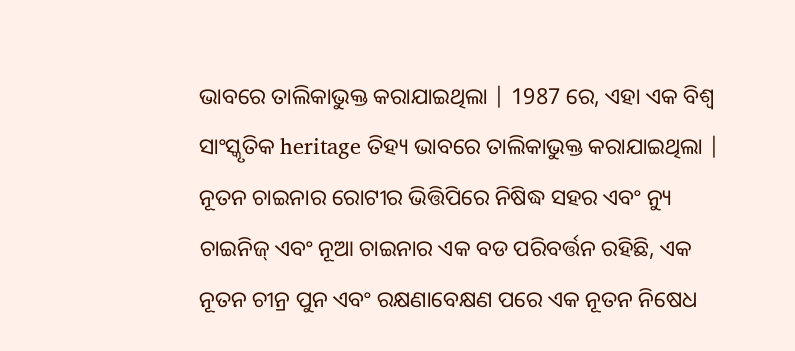ଭାବରେ ତାଲିକାଭୁକ୍ତ କରାଯାଇଥିଲା | 1987 ରେ, ଏହା ଏକ ବିଶ୍ୱ ସାଂସ୍କୃତିକ heritage ତିହ୍ୟ ଭାବରେ ତାଲିକାଭୁକ୍ତ କରାଯାଇଥିଲା |
ନୂତନ ଚାଇନାର ରୋଟୀର ଭିତ୍ତିପିରେ ନିଷିଦ୍ଧ ସହର ଏବଂ ନ୍ୟୁ ଚାଇନିଜ୍ ଏବଂ ନୂଆ ଚାଇନାର ଏକ ବଡ ପରିବର୍ତ୍ତନ ରହିଛି, ଏକ ନୂତନ ଚୀନ୍ର ପୁନ ଏବଂ ରକ୍ଷଣାବେକ୍ଷଣ ପରେ ଏକ ନୂତନ ନିଷେଧ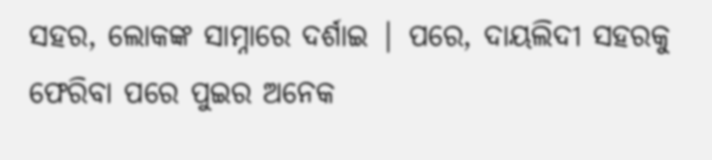ସହର, ଲୋକଙ୍କ ସାମ୍ନାରେ ଦର୍ଶାଇ | ପରେ, ଦାୟଲିଦୀ ସହରକୁ ଫେରିବା ପରେ ପୁଇର ଅନେକ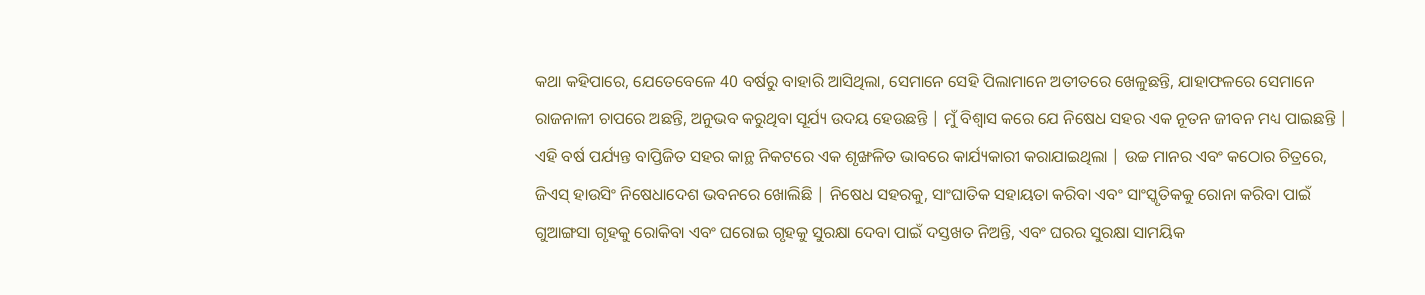କଥା କହିପାରେ, ଯେତେବେଳେ 40 ବର୍ଷରୁ ବାହାରି ଆସିଥିଲା, ସେମାନେ ସେହି ପିଲାମାନେ ଅତୀତରେ ଖେଳୁଛନ୍ତି, ଯାହାଫଳରେ ସେମାନେ ରାଜନାଳୀ ଚାପରେ ଅଛନ୍ତି, ଅନୁଭବ କରୁଥିବା ସୂର୍ଯ୍ୟ ଉଦୟ ହେଉଛନ୍ତି | ମୁଁ ବିଶ୍ୱାସ କରେ ଯେ ନିଷେଧ ସହର ଏକ ନୂତନ ଜୀବନ ମଧ୍ୟ ପାଇଛନ୍ତି |
ଏହି ବର୍ଷ ପର୍ଯ୍ୟନ୍ତ ବାପ୍ତିଜିତ ସହର କାନ୍ଥ ନିକଟରେ ଏକ ଶୃଙ୍ଖଳିତ ଭାବରେ କାର୍ଯ୍ୟକାରୀ କରାଯାଇଥିଲା | ଉଚ୍ଚ ମାନର ଏବଂ କଠୋର ଚିତ୍ରରେ, ଜିଏସ୍ ହାଉସିଂ ନିଷେଧାଦେଶ ଭବନରେ ଖୋଲିଛି | ନିଷେଧ ସହରକୁ, ସାଂଘାତିକ ସହାୟତା କରିବା ଏବଂ ସାଂସ୍କୃତିକକୁ ରୋନା କରିବା ପାଇଁ ଗୁଆଙ୍ଗସା ଗୃହକୁ ରୋକିବା ଏବଂ ଘରୋଇ ଗୃହକୁ ସୁରକ୍ଷା ଦେବା ପାଇଁ ଦସ୍ତଖତ ନିଅନ୍ତି, ଏବଂ ଘରର ସୁରକ୍ଷା ସାମୟିକ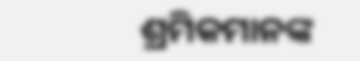ଶ୍ରମିକମାନଙ୍କ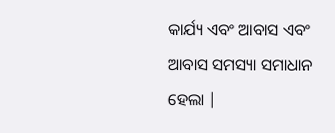କାର୍ଯ୍ୟ ଏବଂ ଆବାସ ଏବଂ ଆବାସ ସମସ୍ୟା ସମାଧାନ ହେଲା |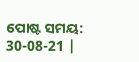ପୋଷ୍ଟ ସମୟ: 30-08-21 |